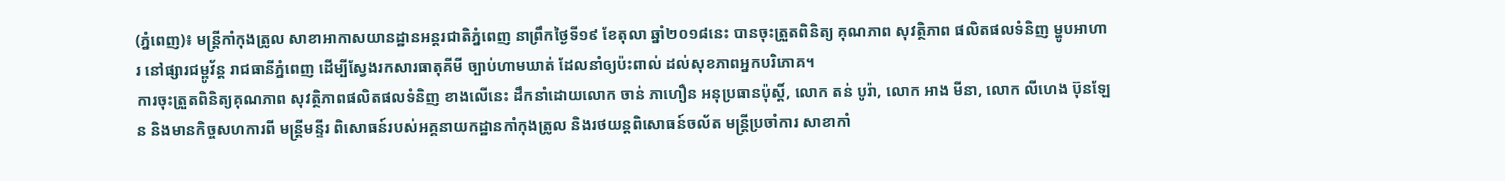(ភ្នំពេញ)៖ មន្ត្រីកាំកុងត្រូល សាខាអាកាសយានដ្ឋានអន្តរជាតិភ្នំពេញ នាព្រឹកថ្ងៃទី១៩ ខែតុលា ឆ្នាំ២០១៨នេះ បានចុះត្រួតពិនិត្យ គុណភាព សុវត្ថិភាព ផលិតផលទំនិញ ម្ហូបអាហារ នៅផ្សារជម្ពូវ័ន្ត រាជធានីភ្នំពេញ ដើម្បីស្វែងរកសារធាតុគីមី ច្បាប់ហាមឃាត់ ដែលនាំឲ្យប៉ះពាល់ ដល់សុខភាពអ្នកបរិភោគ។
ការចុះត្រួតពិនិត្យគុណភាព សុវត្ថិភាពផលិតផលទំនិញ ខាងលើនេះ ដឹកនាំដោយលោក ចាន់ ភាហឿន អនុប្រធានប៉ុស្តិ៍, លោក តន់ បូរ៉ា, លោក អាង មីនា, លោក លីហេង ប៊ុនឡែន និងមានកិច្ចសហការពី មន្ត្រីមន្ទីរ ពិសោធន៍របស់អគ្គនាយកដ្ឋានកាំកុងត្រូល និងរថយន្តពិសោធន៍ចល័ត មន្ត្រីប្រចាំការ សាខាកាំ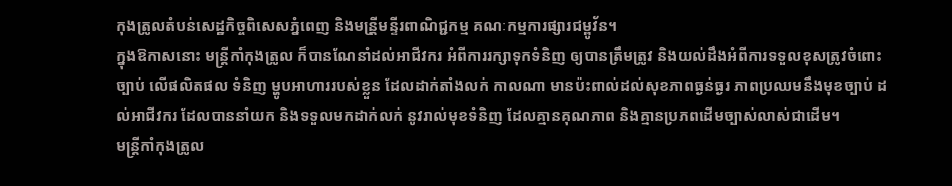កុងត្រូលតំបន់សេដ្ឋកិច្ចពិសេសភ្នំពេញ និងមន្រី្តមន្ទីរពាណិជ្ជកម្ម គណៈកម្មការផ្សារជម្ពូវ័ន។
ក្នុងឱកាសនោះ មន្ត្រីកាំកុងត្រូល ក៏បានណែនាំដល់អាជីវករ អំពីការរក្សាទុកទំនិញ ឲ្យបានត្រឹមត្រូវ និងយល់ដឹងអំពីការទទួលខុសត្រូវចំពោះច្បាប់ លើផលិតផល ទំនិញ ម្ហូបអាហាររបស់ខ្លួន ដែលដាក់តាំងលក់ កាលណា មានប៉ះពាល់ដល់សុខភាពធ្ងន់ធ្ងរ ភាពប្រឈមនឹងមុខច្បាប់ ដល់អាជីវករ ដែលបាននាំយក និងទទួលមកដាក់លក់ នូវរាល់មុខទំនិញ ដែលគ្មានគុណភាព និងគ្មានប្រភពដើមច្បាស់លាស់ជាដើម។
មន្ត្រីកាំកុងត្រូល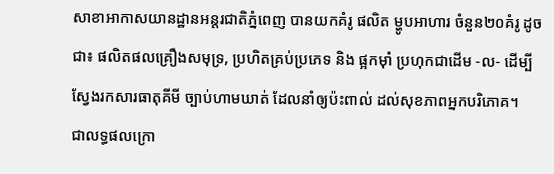សាខាអាកាសយានដ្ឋានអន្តរជាតិភ្នំពេញ បានយកគំរូ ផលិត ម្ហូបអាហារ ចំនួន២០គំរូ ដូចជា៖ ផលិតផលគ្រឿងសមុទ្រ, ប្រហិតគ្រប់ប្រភេទ និង ផ្អកម៉ាំ ប្រហុកជាដើម -ល- ដើម្បីស្វែងរកសារធាតុគីមី ច្បាប់ហាមឃាត់ ដែលនាំឲ្យប៉ះពាល់ ដល់សុខភាពអ្នកបរិភោគ។
ជាលទ្ធផលក្រោ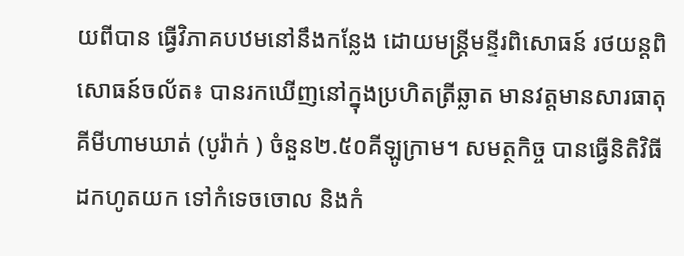យពីបាន ធ្វើវិភាគបឋមនៅនឹងកន្លែង ដោយមន្ត្រីមន្ទីរពិសោធន៍ រថយន្តពិសោធន៍ចល័ត៖ បានរកឃើញនៅក្នុងប្រហិតត្រីឆ្លាត មានវត្តមានសារធាតុគីមីហាមឃាត់ (បូរ៉ាក់ ) ចំនួន២.៥០គីឡូក្រាម។ សមត្ថកិច្ច បានធ្វើនិតិវិធីដកហូតយក ទៅកំទេចចោល និងកំ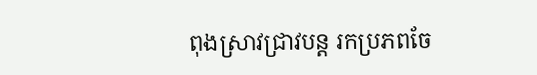ពុងស្រាវជ្រាវបន្ត រកប្រភពចែ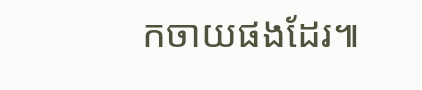កចាយផងដែរ៕